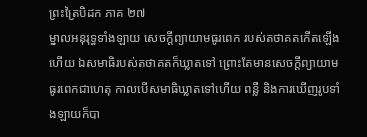ព្រះត្រៃបិដក ភាគ ២៧
ម្នាលអនុរុទ្ធទាំងឡាយ សេចក្តីព្យាយាមធូរពេក របស់តថាគតកើតឡើងហើយ ឯសមាធិរបស់តថាគតក៏ឃ្លាតទៅ ព្រោះតែមានសេចក្តីព្យាយាមធូរពេកជាហេតុ កាលបើសមាធិឃ្លាតទៅហើយ ពន្លឺ និងការឃើញរូបទាំងឡាយក៏បា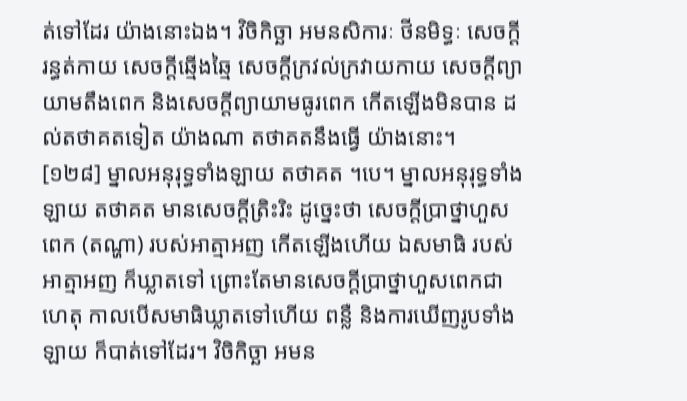ត់ទៅដែរ យ៉ាងនោះឯង។ វិចិកិច្ឆា អមនសិការៈ ថីនមិទ្ធៈ សេចក្តីរន្ធត់កាយ សេចក្តីឆ្មើងឆ្មៃ សេចក្តីក្រវល់ក្រវាយកាយ សេចក្តីព្យាយាមតឹងពេក និងសេចក្តីព្យាយាមធូរពេក កើតឡើងមិនបាន ដល់តថាគតទៀត យ៉ាងណា តថាគតនឹងធ្វើ យ៉ាងនោះ។
[១២៨] ម្នាលអនុរុទ្ធទាំងឡាយ តថាគត ។បេ។ ម្នាលអនុរុទ្ធទាំងឡាយ តថាគត មានសេចក្តីត្រិះរិះ ដូច្នេះថា សេចក្តីប្រាថ្នាហួសពេក (តណ្ហា) របស់អាត្មាអញ កើតឡើងហើយ ឯសមាធិ របស់អាត្មាអញ ក៏ឃ្លាតទៅ ព្រោះតែមានសេចក្តីប្រាថ្នាហួសពេកជាហេតុ កាលបើសមាធិឃ្លាតទៅហើយ ពន្លឺ និងការឃើញរូបទាំងឡាយ ក៏បាត់ទៅដែរ។ វិចិកិច្ឆា អមន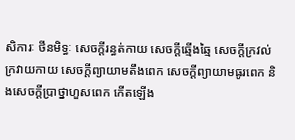សិការៈ ថីនមិទ្ធៈ សេចក្តីរន្ធត់កាយ សេចក្តីឆ្មើងឆ្មៃ សេចក្តីក្រវល់ក្រវាយកាយ សេចក្តីព្យាយាមតឹងពេក សេចក្តីព្យាយាមធូរពេក និងសេចក្តីប្រាថ្នាហួសពេក កើតឡើង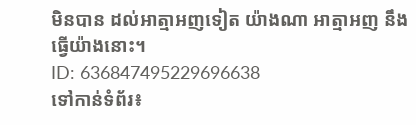មិនបាន ដល់អាត្មាអញទៀត យ៉ាងណា អាត្មាអញ នឹងធ្វើយ៉ាងនោះ។
ID: 636847495229696638
ទៅកាន់ទំព័រ៖